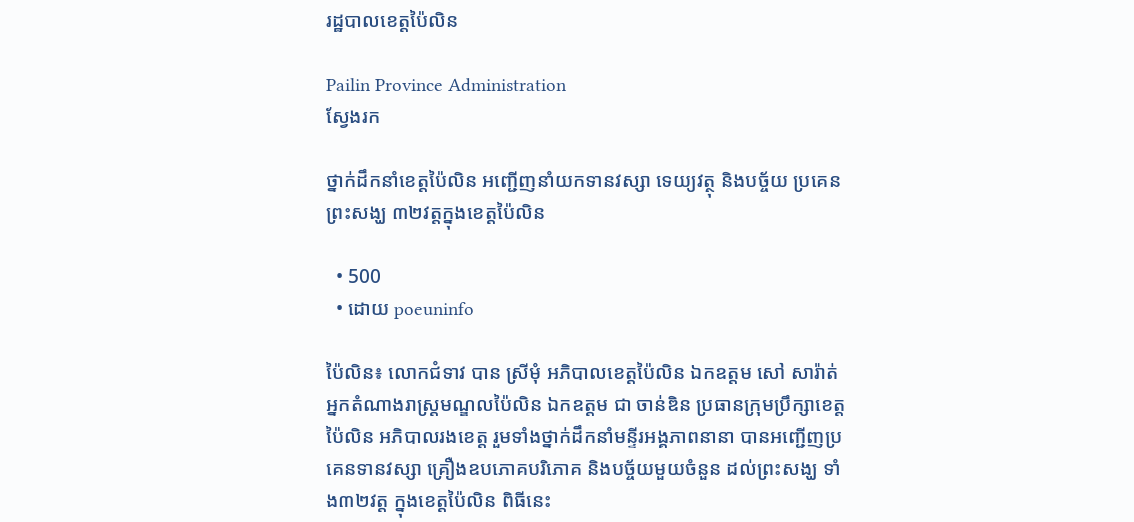រដ្ឋបាលខេត្តប៉ៃលិន

Pailin Province Administration
ស្វែងរក

ថ្នាក់ដឹកនាំខេត្តប៉ៃលិន អញ្ជើញនាំយកទានវស្សា ទេយ្យវត្ថុ និងបច្ច័យ ប្រគេនព្រះសង្ឃ ៣២វត្តក្នុងខេត្តប៉ៃលិន

  • 500
  • ដោយ poeuninfo

ប៉ៃលិន៖ លោកជំទាវ បាន ស្រីមុំ អភិបាលខេត្តប៉ៃលិន ឯកឧត្តម សៅ សារ៉ាត់ អ្នកតំណាងរាស្ត្រមណ្ឌលប៉ៃលិន ឯកឧត្តម ជា ចាន់ឌិន ប្រធានក្រុមប្រឹក្សាខេត្តប៉ៃលិន អភិបាលរងខេត្ត រួមទាំងថ្នាក់ដឹកនាំមន្ទីរអង្គភាពនានា បានអញ្ជើញប្រគេនទានវស្សា គ្រឿងឧបភោគបរិភោគ និងបច្ច័យមួយចំនួន ដល់ព្រះសង្ឃ ទាំង៣២វត្ត ក្នុងខេត្តប៉ៃលិន ពិធីនេះ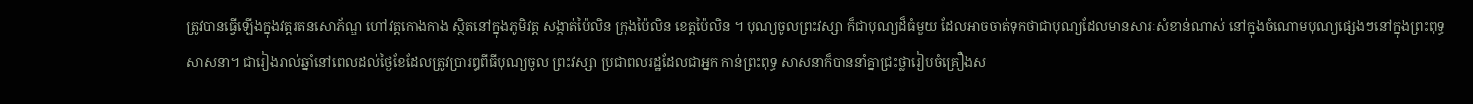ត្រូវបានធ្វើឡើងក្នុងវត្តរតនសោភ័ណ្ឌ ហៅវត្តកោងកាង ស្ថិតនៅក្នុងភូមិវត្ត សង្កាត់ប៉ៃលិន ក្រុងប៉ៃលិន ខេត្តប៉ៃលិន ។ បុណ្យចូលព្រះវស្សា ក៏ជាបុណ្យដ៏ធំមួយ ដែលអាចចាត់ទុកថាជាបុណ្យដែលមានសារៈសំខាន់ណាស់ នៅក្នុងចំណោមបុណ្យផ្សេងៗនៅក្នុងព្រះពុទ្ធ សាសនា។ ជារៀងរាល់ឆ្នាំនៅពេលដល់ថ្ងៃខែដែលត្រូវប្រារឰពីធីបុណ្យចូល ព្រះវស្សា ប្រជាពលរដ្ឋដែលជាអ្នក កាន់ព្រះពុទ្ធ សាសនាក៏បាននាំគ្នាជ្រះថ្លារៀបចំគ្រឿងស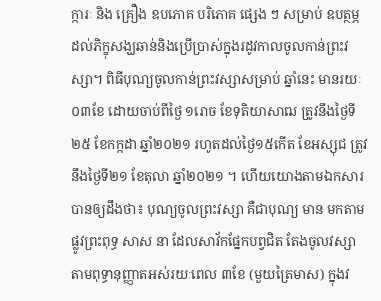ក្ការៈ និង គ្រឿង ឧបភោគ បរិភោគ ផ្សេង ៗ សម្រាប់ ឧបត្ថម្ភដល់ភិក្ខុសង្ឃឆាន់និងប្រើប្រាស់ក្នុងរដូវកាលចូលកាន់ព្រះវស្សា។ ពិធីបុណ្យចូលកាន់ព្រះវស្សាសម្រាប់ ឆ្នាំនេះ មានរយៈ ០៣ខែ ដោយចាប់ពីថ្ងៃ ១រោច ខែទុតិយាសាឍ ត្រូវនឹងថ្ងៃទី២៥ ខែកក្កដា ឆ្នាំ២០២១ រហូតដល់ថ្ងៃ១៥កើត ខែអស្សុជ ត្រូវនឹងថ្ងៃទី២១ ខែតុលា ឆ្នាំ២០២១ ។ ហើយយោងតាមឯកសារ បានឲ្យដឹងថា៖ បុណ្យចូលព្រះវស្សា គឺជាបុណ្យ មាន មកតាម ផ្លូវព្រះពុទ្ធ សាស នា ដែលសាវ័កផ្នែកបព្វជិត តែងចូលវស្សាតាមពុទ្ធានុញ្ញាតអស់រយៈពេល ៣ខែ (មួយត្រៃមាស) ក្នុងវ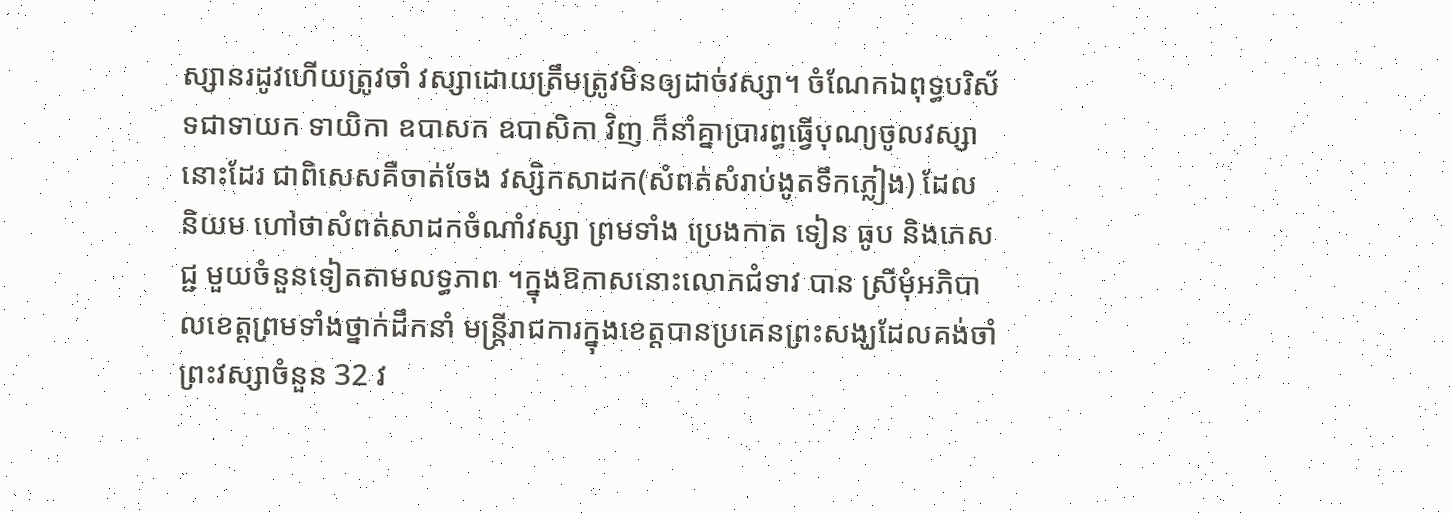ស្សានរដូវហើយត្រូវចាំ វស្សាដោយត្រឹមត្រូវមិនឲ្យដាច់វស្សា។ ចំណែកឯពុទ្ធបរិស័ទជាទាយក ទាយិកា ឧបាសក ឧបាសិកា វិញ ក៏នាំគ្នាប្រារព្ធធ្វើបុណ្យចូលវស្សានោះដែរ ជាពិសេសគឺចាត់ចែង វស្សិកសាដក(សំពត់សំរាប់ងូតទឹកភ្លៀង) ដែល និយម ហៅថាសំពត់សាដកចំណាំវស្សា ព្រមទាំង ប្រេងកាត ទៀន ធូប និងភេសជ្ជ មួយចំនួនទៀតតាមលទ្ធភាព ។ក្នុងឱកាសនោះលោកជំទាវ បាន ស្រីមុំអភិបាលខេត្តព្រមទាំងថ្នាក់ដឹកនាំ មន្រ្តីរាជការក្នុងខេត្តបានប្រគេនព្រះសង្ឃដែលគង់ចាំព្រះវស្សាចំនួន 32 វ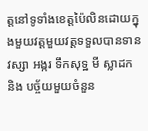ត្តនៅទូទាំងខេត្តប៉ៃលិនដោយក្នុងមួយវត្តមួយវត្តទទួលបានទានវស្សា អង្ករ ទឹកសុទ្ឋ មី ស្លាដក និង បច្ច័យមួយចំនួន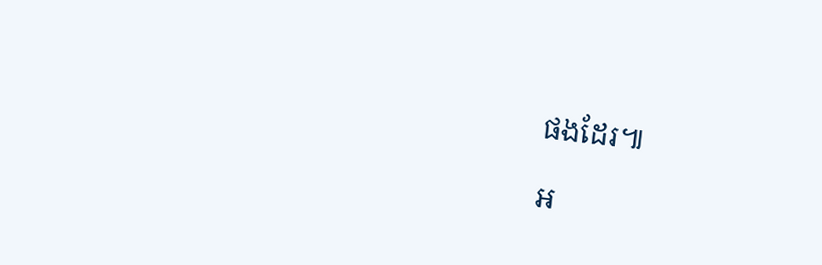ផងដែរ៕

អ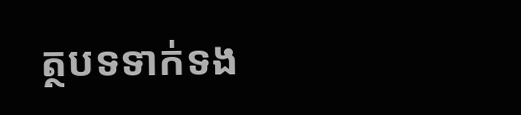ត្ថបទទាក់ទង